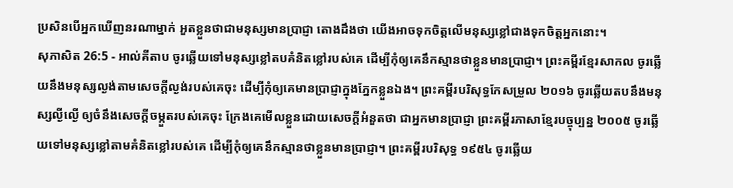ប្រសិនបើអ្នកឃើញនរណាម្នាក់ អួតខ្លួនថាជាមនុស្សមានប្រាជ្ញា តោងដឹងថា យើងអាចទុកចិត្តលើមនុស្សខ្លៅជាងទុកចិត្តអ្នកនោះ។
សុភាសិត 26:5 - អាល់គីតាប ចូរឆ្លើយទៅមនុស្សខ្លៅតបគំនិតខ្លៅរបស់គេ ដើម្បីកុំឲ្យគេនឹកស្មានថាខ្លួនមានប្រាជ្ញា។ ព្រះគម្ពីរខ្មែរសាកល ចូរឆ្លើយនឹងមនុស្សល្ងង់តាមសេចក្ដីល្ងង់របស់គេចុះ ដើម្បីកុំឲ្យគេមានប្រាជ្ញាក្នុងភ្នែកខ្លួនឯង។ ព្រះគម្ពីរបរិសុទ្ធកែសម្រួល ២០១៦ ចូរឆ្លើយតបនឹងមនុស្សល្ងីល្ងើ ឲ្យចំនឹងសេចក្ដីចម្កួតរបស់គេចុះ ក្រែងគេមើលខ្លួនដោយសេចក្ដីអំនួតថា ជាអ្នកមានប្រាជ្ញា ព្រះគម្ពីរភាសាខ្មែរបច្ចុប្បន្ន ២០០៥ ចូរឆ្លើយទៅមនុស្សខ្លៅតាមគំនិតខ្លៅរបស់គេ ដើម្បីកុំឲ្យគេនឹកស្មានថាខ្លួនមានប្រាជ្ញា។ ព្រះគម្ពីរបរិសុទ្ធ ១៩៥៤ ចូរឆ្លើយ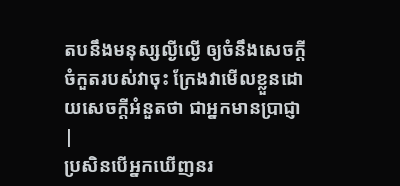តបនឹងមនុស្សល្ងីល្ងើ ឲ្យចំនឹងសេចក្ដីចំកួតរបស់វាចុះ ក្រែងវាមើលខ្លួនដោយសេចក្ដីអំនួតថា ជាអ្នកមានប្រាជ្ញា |
ប្រសិនបើអ្នកឃើញនរ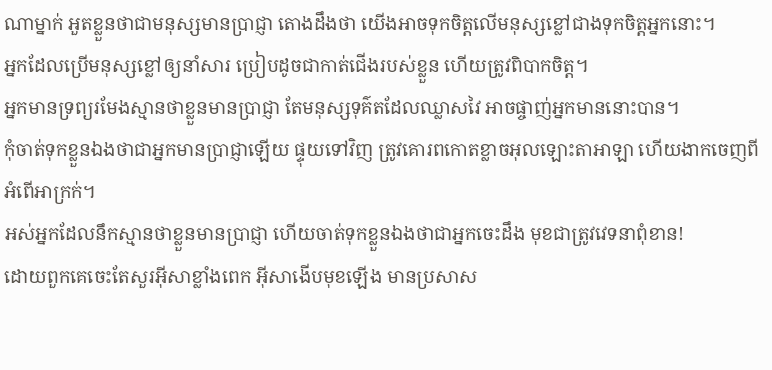ណាម្នាក់ អួតខ្លួនថាជាមនុស្សមានប្រាជ្ញា តោងដឹងថា យើងអាចទុកចិត្តលើមនុស្សខ្លៅជាងទុកចិត្តអ្នកនោះ។
អ្នកដែលប្រើមនុស្សខ្លៅឲ្យនាំសារ ប្រៀបដូចជាកាត់ជើងរបស់ខ្លួន ហើយត្រូវពិបាកចិត្ត។
អ្នកមានទ្រព្យរមែងស្មានថាខ្លួនមានប្រាជ្ញា តែមនុស្សទុគ៌តដែលឈ្លាសវៃ អាចផ្ចាញ់អ្នកមាននោះបាន។
កុំចាត់ទុកខ្លួនឯងថាជាអ្នកមានប្រាជ្ញាឡើយ ផ្ទុយទៅវិញ ត្រូវគោរពកោតខ្លាចអុលឡោះតាអាឡា ហើយងាកចេញពីអំពើអាក្រក់។
អស់អ្នកដែលនឹកស្មានថាខ្លួនមានប្រាជ្ញា ហើយចាត់ទុកខ្លួនឯងថាជាអ្នកចេះដឹង មុខជាត្រូវវេទនាពុំខាន!
ដោយពួកគេចេះតែសួរអ៊ីសាខ្លាំងពេក អ៊ីសាងើបមុខឡើង មានប្រសាស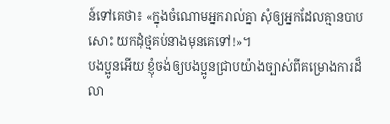ន៍ទៅគេថា៖ «ក្នុងចំណោមអ្នករាល់គ្នា សុំឲ្យអ្នកដែលគ្មានបាបសោះ យកដុំថ្មគប់នាងមុនគេទៅ!»។
បងប្អូនអើយ ខ្ញុំចង់ឲ្យបងប្អូនជ្រាបយ៉ាងច្បាស់ពីគម្រោងការដ៏លា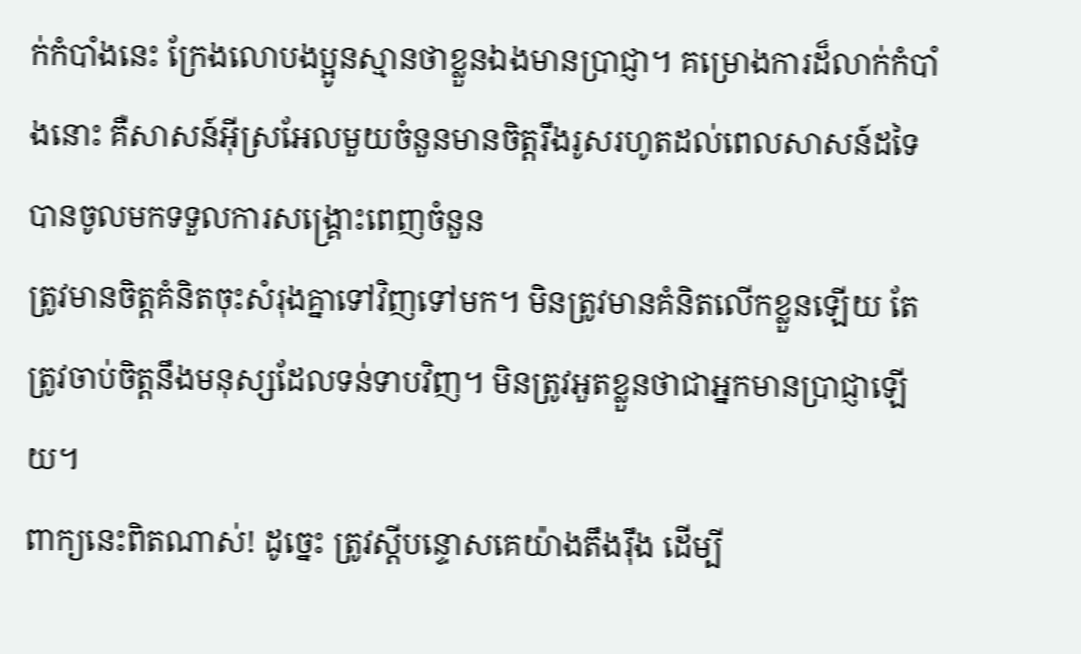ក់កំបាំងនេះ ក្រែងលោបងប្អូនស្មានថាខ្លួនឯងមានប្រាជ្ញា។ គម្រោងការដ៏លាក់កំបាំងនោះ គឺសាសន៍អ៊ីស្រអែលមួយចំនួនមានចិត្ដរឹងរូសរហូតដល់ពេលសាសន៍ដទៃបានចូលមកទទួលការសង្គ្រោះពេញចំនួន
ត្រូវមានចិត្ដគំនិតចុះសំរុងគ្នាទៅវិញទៅមក។ មិនត្រូវមានគំនិតលើកខ្លួនឡើយ តែត្រូវចាប់ចិត្ដនឹងមនុស្សដែលទន់ទាបវិញ។ មិនត្រូវអួតខ្លួនថាជាអ្នកមានប្រាជ្ញាឡើយ។
ពាក្យនេះពិតណាស់! ដូច្នេះ ត្រូវស្ដីបន្ទោសគេយ៉ាងតឹងរ៉ឹង ដើម្បី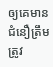ឲ្យគេមានជំនឿត្រឹមត្រូវ